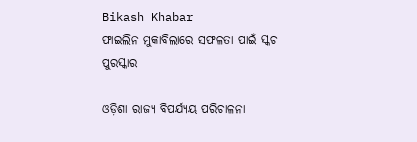Bikash Khabar
ଫାଇଲିନ ମୁକାବିଲାରେ ସଫଳତା ପାଇଁ ସ୍କଚ ପୁରସ୍କାର

ଓଡ଼ିଶା ରାଜ୍ୟ ବିପର୍ଯ୍ୟୟ ପରିଚାଳନା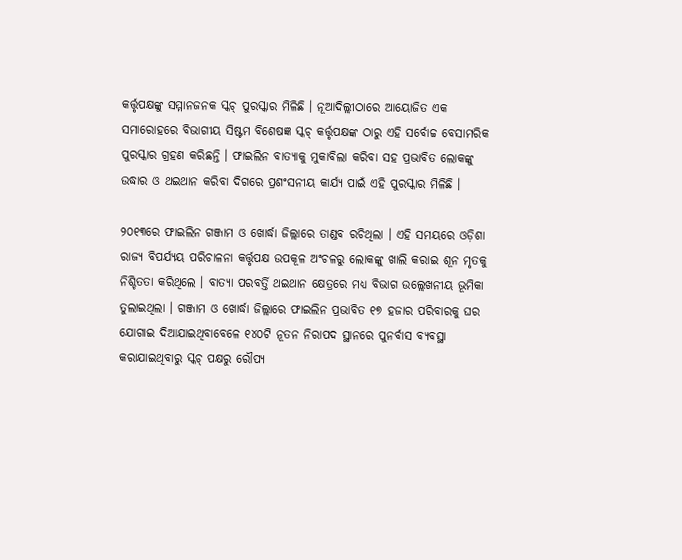କର୍ତ୍ତୃପକ୍ଷଙ୍କୁ ସମ୍ମାନଜନକ ସ୍କଚ୍ ପୁରସ୍କାର ମିଳିଛି । ନୂଆଦିଲ୍ଲୀଠାରେ ଆୟୋଜିତ ଏକ ସମାରୋହରେ ବିଭାଗୀୟ ସିଷ୍ଟମ ବିଶେଷଜ୍ଞ ସ୍କଚ୍ କର୍ତ୍ତୃପକ୍ଷଙ୍କ ଠାରୁ ଏହି ସର୍ବୋଚ୍ଚ ବେସାମରିକ ପୁରସ୍କାର ଗ୍ରହଣ କରିଛନ୍ତି । ଫାଇଲିନ ବାତ୍ୟାକୁ ମୁକାବିଲା କରିବା ସହ ପ୍ରଭାବିତ ଲୋକଙ୍କୁ ଉଦ୍ଧାର ଓ ଥଇଥାନ କରିବା ଦିଗରେ ପ୍ରଶଂସନୀୟ କାର୍ଯ୍ୟ ପାଇଁ ଏହି ପୁରସ୍କାର ମିଳିଛି ।

୨୦୧୩ରେ ଫାଇଲିନ ଗଞ୍ଜାମ ଓ ଖୋର୍ଦ୍ଧା ଜିଲ୍ଲାରେ ତାଣ୍ଡବ ରଚିଥିଲା । ଏହି ସମୟରେ ଓଡ଼ିଶା ରାଜ୍ୟ ବିପର୍ଯ୍ୟୟ ପରିଚାଳନା କର୍ତ୍ତୃପକ୍ଷ ଉପକୂଳ ଅଂଚଳରୁ ଲୋକଙ୍କୁ ଖାଲି କରାଇ ଶୂନ ମୃତକୁ ନିଶ୍ଚିତତା କରିଥିଲେ । ବାତ୍ୟା ପରବର୍ତ୍ତି ଥଇଥାନ କ୍ଷେତ୍ରରେ ମଧ୍ୟ ବିଭାଗ ଉଲ୍ଲେଖନୀୟ ଭୂମିକା ତୁଲାଇଥିଲା । ଗଞ୍ଜାମ ଓ ଖୋର୍ଦ୍ଧା ଜିଲ୍ଲାରେ ଫାଇଲିନ ପ୍ରଭାବିତ ୧୭ ହଜାର ପରିବାରକୁ ଘର ଯୋଗାଇ ଦିଆଯାଇଥିବାବେଳେ ୧୪୦ଟି ନୂତନ ନିରାପଦ ସ୍ଥାନରେ ପୁନର୍ବାସ ବ୍ୟବସ୍ଥା କରାଯାଇଥିବାରୁ ସ୍କଚ୍ ପକ୍ଷରୁ ରୌପ୍ୟ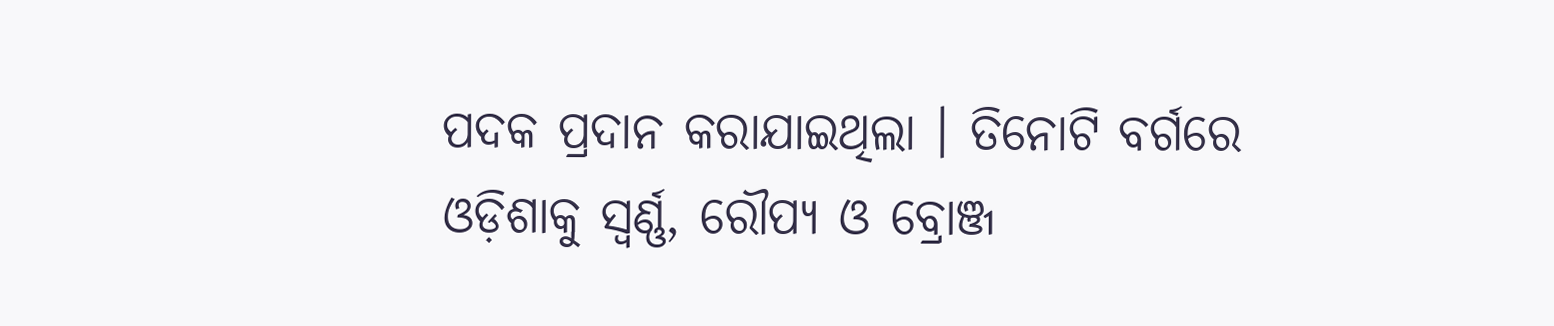ପଦକ ପ୍ରଦାନ କରାଯାଇଥିଲା । ତିନୋଟି ବର୍ଗରେ ଓଡ଼ିଶାକୁ ସ୍ୱର୍ଣ୍ଣ, ରୌପ୍ୟ ଓ ବ୍ରୋଞ୍ଜ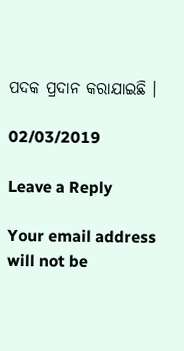ପଦକ ପ୍ରଦାନ କରାଯାଇଛି ।

02/03/2019

Leave a Reply

Your email address will not be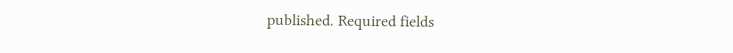published. Required fields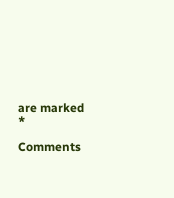are marked *

Comments